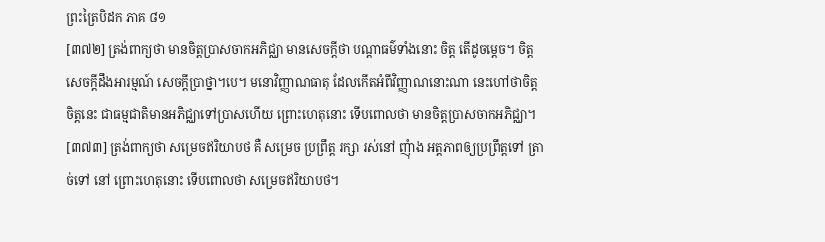ព្រះត្រៃបិដក ភាគ ៨១
[៣៧២] ត្រង់ពាក្យថា មានចិត្តប្រាសចាកអភិជ្ឈា មានសេចក្តីថា បណ្តាធម៌ទាំងនោះ ចិត្ត តើដូចម្តេច។ ចិត្ត សេចក្តីដឹងអារម្មណ៍ សេចក្តីប្រាថ្នា។បេ។ មនោវិញ្ញាណធាតុ ដែលកើតអំពីវិញ្ញាណនោះណា នេះហៅថាចិត្ត ចិត្តនេះ ជាធម្មជាតិមានអភិជ្ឈាទៅប្រាសហើយ ព្រោះហេតុនោះ ទើបពោលថា មានចិត្តប្រាសចាកអភិជ្ឈា។
[៣៧៣] ត្រង់ពាក្យថា សម្រេចឥរិយាបថ គឺ សម្រេច ប្រព្រឹត្ត រក្សា រស់នៅ ញុំាង អត្តភាពឲ្យប្រព្រឹត្តទៅ ត្រាច់ទៅ នៅ ព្រោះហេតុនោះ ទើបពោលថា សម្រេចឥរិយាបថ។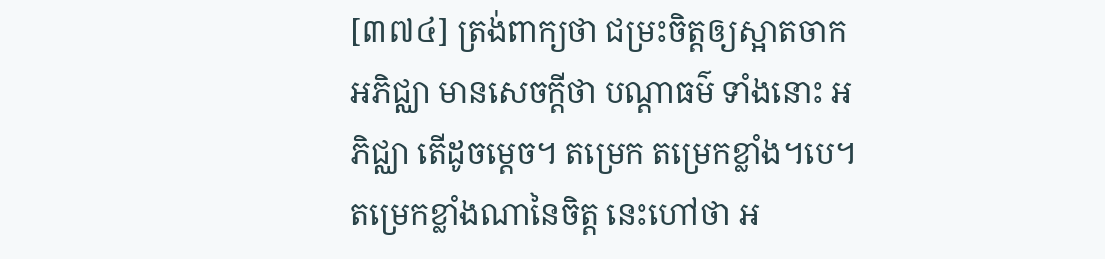[៣៧៤] ត្រង់ពាក្យថា ជម្រះចិត្តឲ្យស្អាតចាកអភិជ្ឈា មានសេចក្តីថា បណ្តាធម៌ ទាំងនោះ អភិជ្ឈា តើដូចម្តេច។ តម្រេក តម្រេកខ្លាំង។បេ។ តម្រេកខ្លាំងណានៃចិត្ត នេះហៅថា អ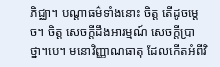ភិជ្ឈា។ បណ្តាធម៌ទាំងនោះ ចិត្ត តើដូចម្តេច។ ចិត្ត សេចក្តីដឹងអារម្មណ៍ សេចក្តីប្រាថ្នា។បេ។ មនោវិញ្ញាណធាតុ ដែលកើតអំពីវិ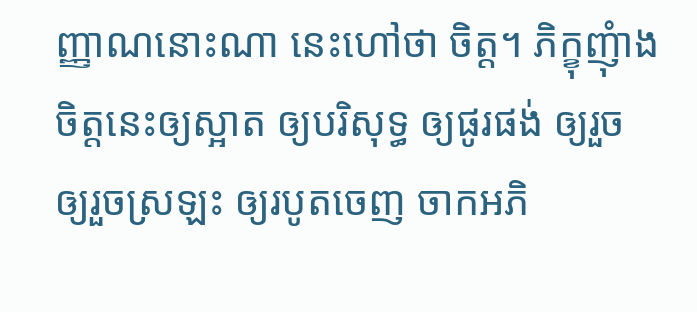ញ្ញាណនោះណា នេះហៅថា ចិត្ត។ ភិក្ខុញុំាងចិត្តនេះឲ្យស្អាត ឲ្យបរិសុទ្ធ ឲ្យផូរផង់ ឲ្យរួច ឲ្យរួចស្រឡះ ឲ្យរបូតចេញ ចាកអភិ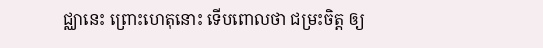ជ្ឈានេះ ព្រោះហេតុនោះ ទើបពោលថា ជម្រះចិត្ត ឲ្យ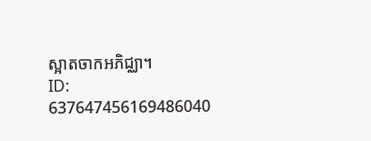ស្អាតចាកអភិជ្ឈា។
ID: 637647456169486040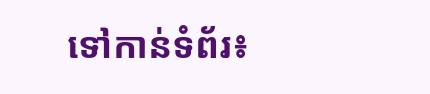ទៅកាន់ទំព័រ៖